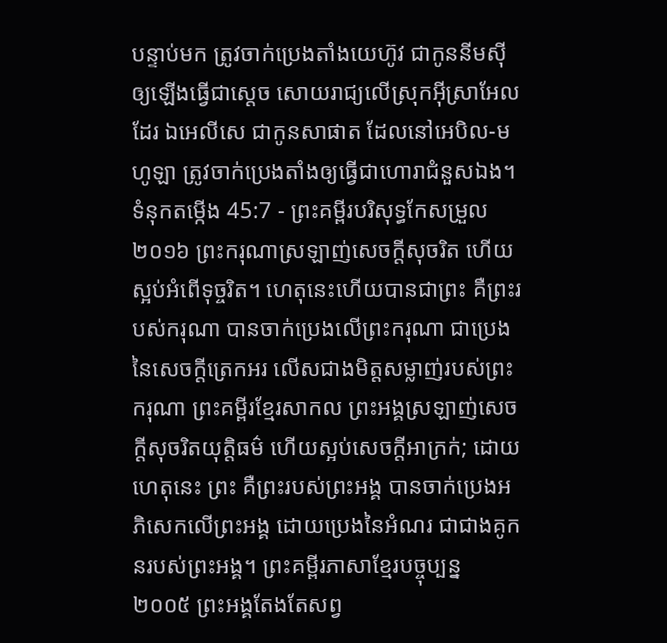បន្ទាប់មក ត្រូវចាក់ប្រេងតាំងយេហ៊ូវ ជាកូននីមស៊ីឲ្យឡើងធ្វើជាស្តេច សោយរាជ្យលើស្រុកអ៊ីស្រាអែលដែរ ឯអេលីសេ ជាកូនសាផាត ដែលនៅអេបិល-មហូឡា ត្រូវចាក់ប្រេងតាំងឲ្យធ្វើជាហោរាជំនួសឯង។
ទំនុកតម្កើង 45:7 - ព្រះគម្ពីរបរិសុទ្ធកែសម្រួល ២០១៦ ព្រះករុណាស្រឡាញ់សេចក្ដីសុចរិត ហើយស្អប់អំពើទុច្ចរិត។ ហេតុនេះហើយបានជាព្រះ គឺព្រះរបស់ករុណា បានចាក់ប្រេងលើព្រះករុណា ជាប្រេងនៃសេចក្ដីត្រេកអរ លើសជាងមិត្តសម្លាញ់របស់ព្រះករុណា ព្រះគម្ពីរខ្មែរសាកល ព្រះអង្គស្រឡាញ់សេចក្ដីសុចរិតយុត្តិធម៌ ហើយស្អប់សេចក្ដីអាក្រក់; ដោយហេតុនេះ ព្រះ គឺព្រះរបស់ព្រះអង្គ បានចាក់ប្រេងអភិសេកលើព្រះអង្គ ដោយប្រេងនៃអំណរ ជាជាងគូកនរបស់ព្រះអង្គ។ ព្រះគម្ពីរភាសាខ្មែរបច្ចុប្បន្ន ២០០៥ ព្រះអង្គតែងតែសព្វ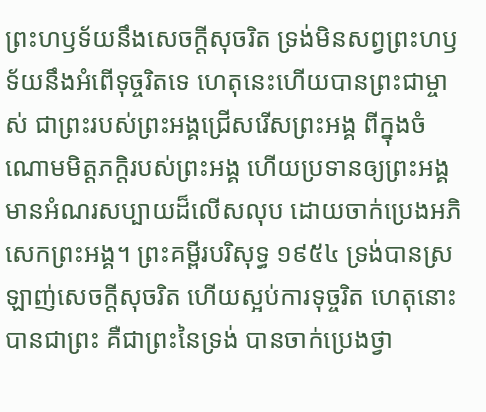ព្រះហឫទ័យនឹងសេចក្ដីសុចរិត ទ្រង់មិនសព្វព្រះហឫទ័យនឹងអំពើទុច្ចរិតទេ ហេតុនេះហើយបានព្រះជាម្ចាស់ ជាព្រះរបស់ព្រះអង្គជ្រើសរើសព្រះអង្គ ពីក្នុងចំណោមមិត្តភក្ដិរបស់ព្រះអង្គ ហើយប្រទានឲ្យព្រះអង្គ មានអំណរសប្បាយដ៏លើសលុប ដោយចាក់ប្រេងអភិសេកព្រះអង្គ។ ព្រះគម្ពីរបរិសុទ្ធ ១៩៥៤ ទ្រង់បានស្រឡាញ់សេចក្ដីសុចរិត ហើយស្អប់ការទុច្ចរិត ហេតុនោះបានជាព្រះ គឺជាព្រះនៃទ្រង់ បានចាក់ប្រេងថ្វា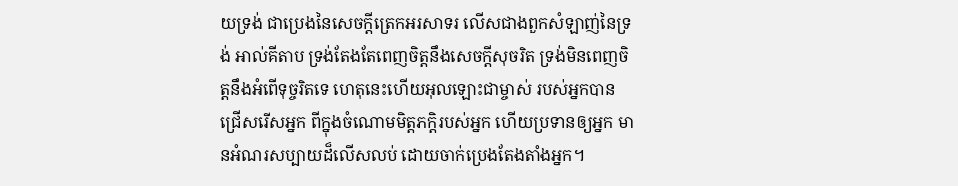យទ្រង់ ជាប្រេងនៃសេចក្ដីត្រេកអរសាទរ លើសជាងពួកសំឡាញ់នៃទ្រង់ អាល់គីតាប ទ្រង់តែងតែពេញចិត្តនឹងសេចក្ដីសុចរិត ទ្រង់មិនពេញចិត្តនឹងអំពើទុច្ចរិតទេ ហេតុនេះហើយអុលឡោះជាម្ចាស់ របស់អ្នកបានជ្រើសរើសអ្នក ពីក្នុងចំណោមមិត្តភក្ដិរបស់អ្នក ហើយប្រទានឲ្យអ្នក មានអំណរសប្បាយដ៏លើសលប់ ដោយចាក់ប្រេងតែងតាំងអ្នក។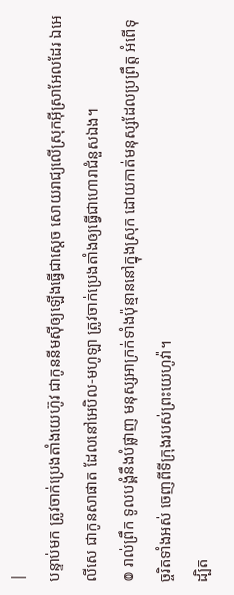|
បន្ទាប់មក ត្រូវចាក់ប្រេងតាំងយេហ៊ូវ ជាកូននីមស៊ីឲ្យឡើងធ្វើជាស្តេច សោយរាជ្យលើស្រុកអ៊ីស្រាអែលដែរ ឯអេលីសេ ជាកូនសាផាត ដែលនៅអេបិល-មហូឡា ត្រូវចាក់ប្រេងតាំងឲ្យធ្វើជាហោរាជំនួសឯង។
៙ រាល់ព្រឹក ទូលបង្គំនឹងបំផ្លាញ មនុស្សអាក្រក់ទាំងប៉ុន្មាននៅក្នុងស្រុក ដោយកាត់មនុស្សដែលប្រព្រឹត្ត អំពើទុច្ចរិតទាំងអស់ ចេញពីទីក្រុងរបស់ព្រះយេហូវ៉ា។
ដ្បិត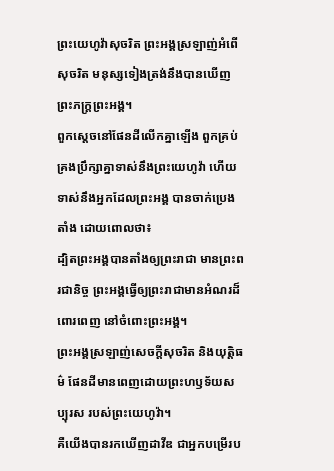ព្រះយេហូវ៉ាសុចរិត ព្រះអង្គស្រឡាញ់អំពើសុចរិត មនុស្សទៀងត្រង់នឹងបានឃើញ ព្រះភក្ត្រព្រះអង្គ។
ពួកស្ដេចនៅផែនដីលើកគ្នាឡើង ពួកគ្រប់គ្រងប្រឹក្សាគ្នាទាស់នឹងព្រះយេហូវ៉ា ហើយទាស់នឹងអ្នកដែលព្រះអង្គ បានចាក់ប្រេងតាំង ដោយពោលថា៖
ដ្បិតព្រះអង្គបានតាំងឲ្យព្រះរាជា មានព្រះពរជានិច្ច ព្រះអង្គធ្វើឲ្យព្រះរាជាមានអំណរដ៏ពោរពេញ នៅចំពោះព្រះអង្គ។
ព្រះអង្គស្រឡាញ់សេចក្ដីសុចរិត និងយុត្តិធម៌ ផែនដីមានពេញដោយព្រះហឫទ័យសប្បុរស របស់ព្រះយេហូវ៉ា។
គឺយើងបានរកឃើញដាវីឌ ជាអ្នកបម្រើរប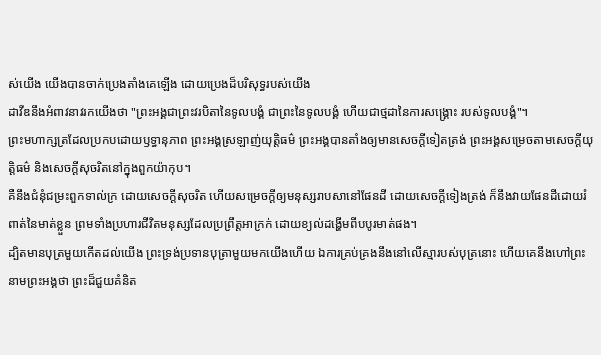ស់យើង យើងបានចាក់ប្រេងតាំងគេឡើង ដោយប្រេងដ៏បរិសុទ្ធរបស់យើង
ដាវីឌនឹងអំពាវនាវរកយើងថា "ព្រះអង្គជាព្រះវរបិតានៃទូលបង្គំ ជាព្រះនៃទូលបង្គំ ហើយជាថ្មដានៃការសង្គ្រោះ របស់ទូលបង្គំ"។
ព្រះមហាក្សត្រដែលប្រកបដោយឫទ្ធានុភាព ព្រះអង្គស្រឡាញ់យុត្តិធម៌ ព្រះអង្គបានតាំងឲ្យមានសេចក្ដីទៀតត្រង់ ព្រះអង្គសម្រេចតាមសេចក្ដីយុត្តិធម៌ និងសេចក្ដីសុចរិតនៅក្នុងពួកយ៉ាកុប។
គឺនឹងជំនុំជម្រះពួកទាល់ក្រ ដោយសេចក្ដីសុចរិត ហើយសម្រេចក្តីឲ្យមនុស្សរាបសានៅផែនដី ដោយសេចក្ដីទៀងត្រង់ ក៏នឹងវាយផែនដីដោយរំពាត់នៃមាត់ខ្លួន ព្រមទាំងប្រហារជីវិតមនុស្សដែលប្រព្រឹត្តអាក្រក់ ដោយខ្យល់ដង្ហើមពីបបូរមាត់ផង។
ដ្បិតមានបុត្រមួយកើតដល់យើង ព្រះទ្រង់ប្រទានបុត្រាមួយមកយើងហើយ ឯការគ្រប់គ្រងនឹងនៅលើស្មារបស់បុត្រនោះ ហើយគេនឹងហៅព្រះនាមព្រះអង្គថា ព្រះដ៏ជួយគំនិត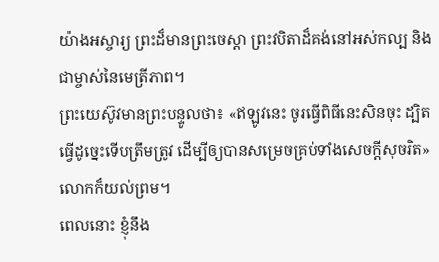យ៉ាងអស្ចារ្យ ព្រះដ៏មានព្រះចេស្តា ព្រះវបិតាដ៏គង់នៅអស់កល្ប និងជាម្ចាស់នៃមេត្រីភាព។
ព្រះយេស៊ូវមានព្រះបន្ទូលថា៖ «ឥឡូវនេះ ចូរធ្វើពិធីនេះសិនចុះ ដ្បិតធ្វើដូច្នេះទើបត្រឹមត្រូវ ដើម្បីឲ្យបានសម្រេចគ្រប់ទាំងសេចក្តីសុចរិត» លោកក៏យល់ព្រម។
ពេលនោះ ខ្ញុំនឹង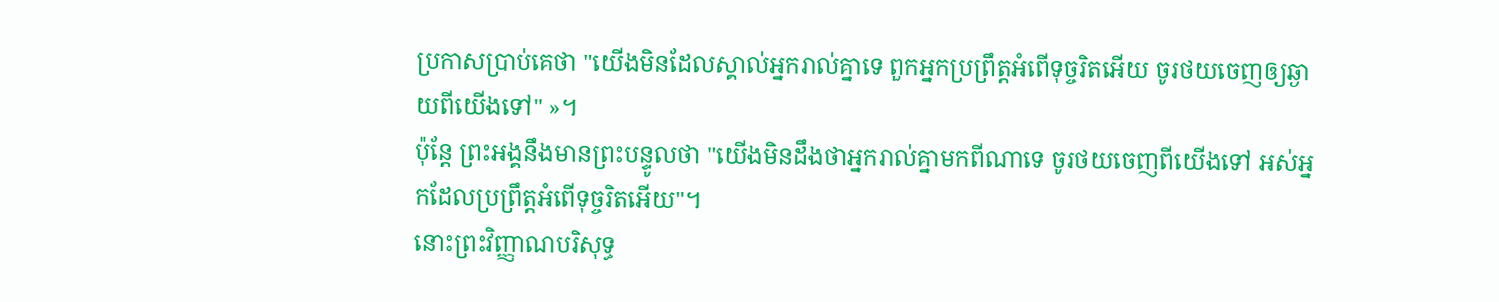ប្រកាសប្រាប់គេថា "យើងមិនដែលស្គាល់អ្នករាល់គ្នាទេ ពួកអ្នកប្រព្រឹត្តអំពើទុច្ចរិតអើយ ចូរថយចេញឲ្យឆ្ងាយពីយើងទៅ" »។
ប៉ុន្តែ ព្រះអង្គនឹងមានព្រះបន្ទូលថា "យើងមិនដឹងថាអ្នករាល់គ្នាមកពីណាទេ ចូរថយចេញពីយើងទៅ អស់អ្នកដែលប្រព្រឹត្តអំពើទុច្ចរិតអើយ"។
នោះព្រះវិញ្ញាណបរិសុទ្ធ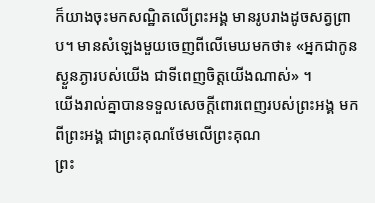ក៏យាងចុះមកសណ្ឋិតលើព្រះអង្គ មានរូបរាងដូចសត្វព្រាប។ មានសំឡេងមួយចេញពីលើមេឃមកថា៖ «អ្នកជាកូនស្ងួនភ្ងារបស់យើង ជាទីពេញចិត្តយើងណាស់» ។
យើងរាល់គ្នាបានទទួលសេចក្តីពោរពេញរបស់ព្រះអង្គ មកពីព្រះអង្គ ជាព្រះគុណថែមលើព្រះគុណ
ព្រះ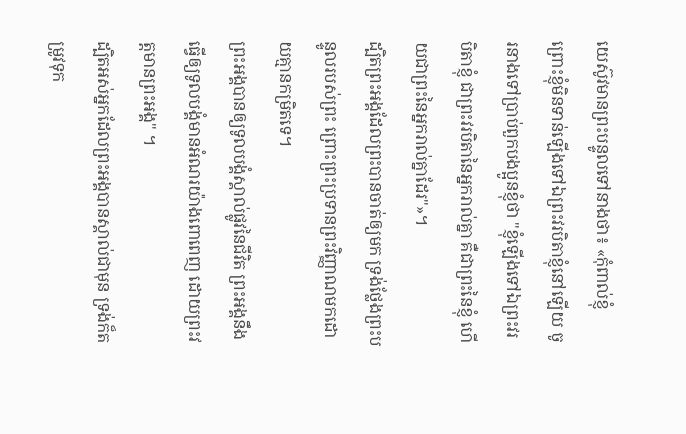យេស៊ូវមានព្រះបន្ទូលទៅនាងថា៖ «កុំពាល់ខ្ញុំ ព្រោះខ្ញុំមិនទាន់ឡើងទៅឯព្រះវរបិតាខ្ញុំនៅឡើយ ចូរនាងទៅប្រាប់ពួកបងប្អូនខ្ញុំថា "ខ្ញុំឡើងទៅឯព្រះវរបិតាខ្ញុំ ជាព្រះវរបិតានៃអ្នករាល់គ្នា គឺជាព្រះនៃខ្ញុំ ហើយជាព្រះនៃអ្នករាល់គ្នាដែរ"»។
ដ្បិតព្រះអង្គដែលព្រះបានចាត់ឲ្យមក ទ្រង់ថ្លែងព្រះបន្ទូលរបស់ព្រះ ព្រោះព្រះប្រទានព្រះវិញ្ញាណមកដោយគ្មានកម្រិតទេ។
ព្រះអង្គបានឲ្យទូលបង្គំស្គាល់ផ្លូវនៃជីវិត ព្រះអង្គនឹងធ្វើឲ្យទូលបង្គំមានអំណរយ៉ាងពោពេញ ដោយព្រះវត្តមានព្រះអង្គ" ។
ដ្បិតអស់អ្នកដែលព្រះអង្គបានស្គាល់ជាមុន ទ្រង់ក៏តម្រូវទុក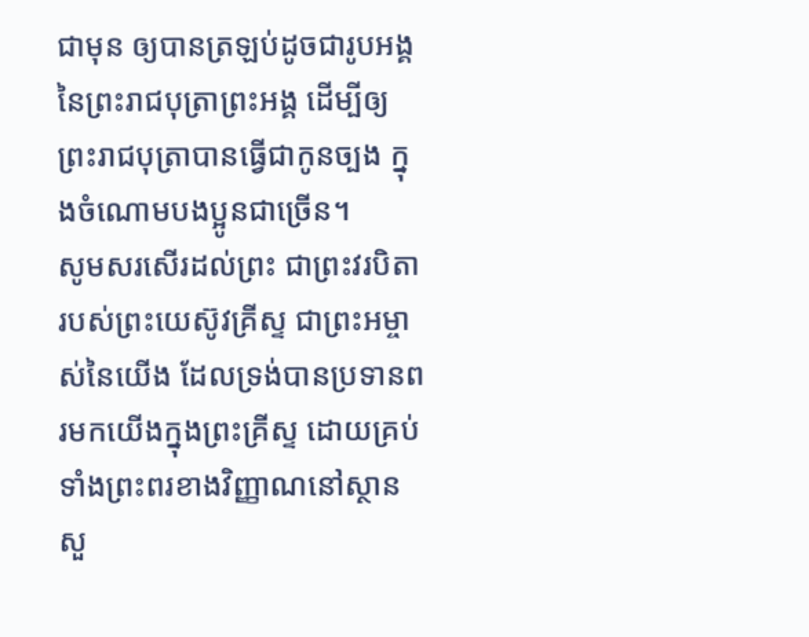ជាមុន ឲ្យបានត្រឡប់ដូចជារូបអង្គនៃព្រះរាជបុត្រាព្រះអង្គ ដើម្បីឲ្យព្រះរាជបុត្រាបានធ្វើជាកូនច្បង ក្នុងចំណោមបងប្អូនជាច្រើន។
សូមសរសើរដល់ព្រះ ជាព្រះវរបិតារបស់ព្រះយេស៊ូវគ្រីស្ទ ជាព្រះអម្ចាស់នៃយើង ដែលទ្រង់បានប្រទានពរមកយើងក្នុងព្រះគ្រីស្ទ ដោយគ្រប់ទាំងព្រះពរខាងវិញ្ញាណនៅស្ថានសួ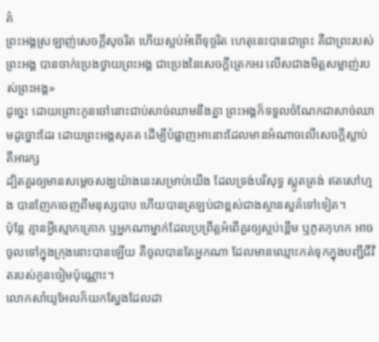គ៌
ព្រះអង្គស្រឡាញ់សេចក្តីសុចរិត ហើយស្អប់អំពើទុច្ចរិត ហេតុនេះបានជាព្រះ គឺជាព្រះរបស់ព្រះអង្គ បានចាក់ប្រេងថ្វាយព្រះអង្គ ជាប្រេងនៃសេចក្តីត្រេកអរ លើសជាងមិត្តសម្លាញ់របស់ព្រះអង្គ»
ដូច្នេះ ដោយព្រោះកូនចៅនោះជាប់សាច់ឈាមនឹងគ្នា ព្រះអង្គក៏ទទួលចំណែកជាសាច់ឈាមដូច្នោះដែរ ដោយព្រះអង្គសុគត ដើម្បីបំផ្លាញអានោះដែលមានអំណាចលើសេចក្តីស្លាប់ គឺអារក្ស
ដ្បិតគួរឲ្យមានសម្តេចសង្ឃយ៉ាងនេះសម្រាប់យើង ដែលទ្រង់បរិសុទ្ធ ស្លូតត្រង់ ឥតសៅហ្មង បានញែកចេញពីមនុស្សបាប ហើយបានត្រឡប់ជាខ្ពស់ជាងស្ថានសួគ៌ទៅទៀត។
ប៉ុន្តែ គ្មានអ្វីស្មោកគ្រោក ឬអ្នកណាម្នាក់ដែលប្រព្រឹត្តអំពើគួរឲ្យស្អប់ខ្ពើម ឬភូតកុហក អាចចូលទៅក្នុងក្រុងនោះបានឡើយ គឺចូលបានតែអ្នកណា ដែលមានឈ្មោះកត់ទុកក្នុងបញ្ជីជីវិតរបស់កូនចៀមប៉ុណ្ណោះ។
លោកសាំយូអែលក៏យកស្នែងដែលដា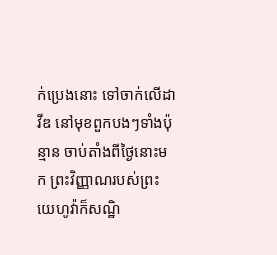ក់ប្រេងនោះ ទៅចាក់លើដាវីឌ នៅមុខពួកបងៗទាំងប៉ុន្មាន ចាប់តាំងពីថ្ងៃនោះមក ព្រះវិញ្ញាណរបស់ព្រះយេហូវ៉ាក៏សណ្ឋិ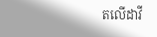តលើដាវី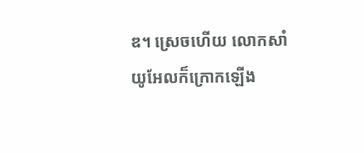ឌ។ ស្រេចហើយ លោកសាំយូអែលក៏ក្រោកឡើង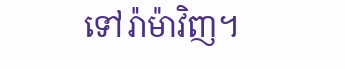ទៅរ៉ាម៉ាវិញ។